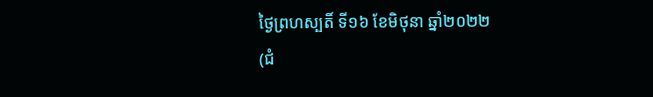ថ្ងៃព្រហស្បតិ៍ ទី១៦ ខែមិថុនា ឆ្នាំ២០២២
(ជំ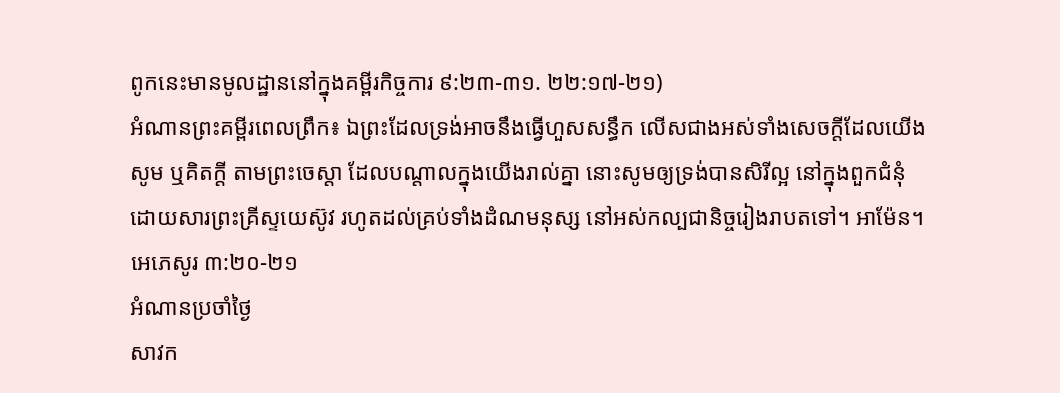ពូកនេះមានមូលដ្ឋាននៅក្នុងគម្ពីរកិច្ចការ ៩:២៣-៣១. ២២:១៧-២១)
អំណានព្រះគម្ពីរពេលព្រឹក៖ ឯព្រះដែលទ្រង់អាចនឹងធ្វើហួសសន្ធឹក លើសជាងអស់ទាំងសេចក្តីដែលយើងសូម ឬគិតក្តី តាមព្រះចេស្តា ដែលបណ្តាលក្នុងយើងរាល់គ្នា នោះសូមឲ្យទ្រង់បានសិរីល្អ នៅក្នុងពួកជំនុំ ដោយសារព្រះគ្រីស្ទយេស៊ូវ រហូតដល់គ្រប់ទាំងដំណមនុស្ស នៅអស់កល្បជានិច្ចរៀងរាបតទៅ។ អាម៉ែន។ អេភេសូរ ៣:២០-២១
អំណានប្រចាំថ្ងៃ
សាវក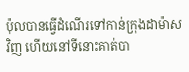ប៉ុលបានធ្វើដំណើរទៅកាន់ក្រុងដាម៉ាសវិញ ហើយនៅទីនោះគាត់បា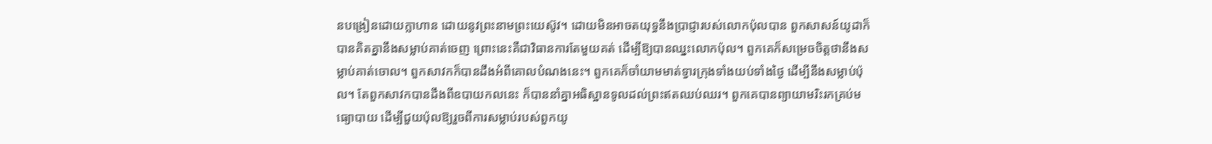នបង្រៀនដោយក្លាហាន ដោយនូវព្រះនាមព្រះយេស៊ូវ។ ដោយមិនអាចតយុទ្ធនឹងប្រាជ្ញារបស់លោកប៉ុលបាន ពួកសាសន៍យូដាក៏បានគិតគ្នានឹងសម្លាប់គាត់ចេញ ព្រោះនេះគឺជាវិធានការតែមួយគត់ ដើម្បីឱ្យបានឈ្នះលោកប៉ុល។ ពួកគេក៏សម្រេចចិត្តថានឹងសម្លាប់គាត់ចោល។ ពួកសាវកក៏បានដឹងអំពីគោលបំណងនេះ។ ពួកគេក៏ចាំយាមមាត់ទ្វារក្រុងទាំងយប់ទាំងថ្ងៃ ដើម្បីនឹងសម្លាប់ប៉ុល។ តែពួកសាវកបានដឹងពីឧបាយកលនេះ ក៏បាននាំគ្នាអធិស្ឋានទូលដល់ព្រះឥតឈប់ឈរ។ ពួកគេបានព្យាយាមរិះរកគ្រប់មធ្យោបាយ ដើម្បីជួយប៉ុលឱ្យរួចពីការសម្លាប់របស់ពួកយូ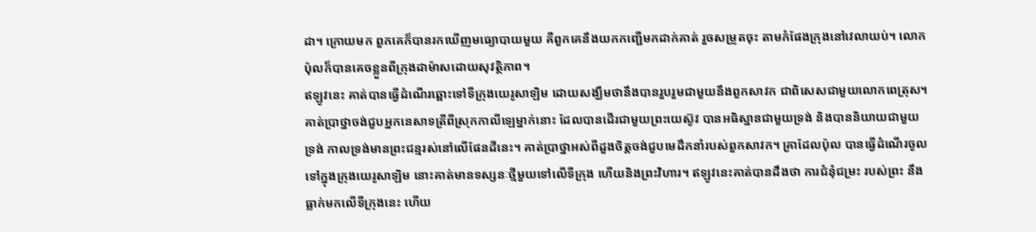ដា។ ក្រោយមក ពួកគេក៏បានរកឃើញមធ្យោបាយមួយ គឺពួកគេនឹងយកកញ្ជើមកដាក់គាត់ រួចសម្រូតចុះ តាមកំផែងក្រុងនៅវេលាយប់។ លោកប៉ុលក៏បានគេចខ្លួនពីក្រុងដាម៉ាសដោយសុវត្ថិភាព។
ឥឡូវនេះ គាត់បានធ្វើដំណេីរឆ្ពោះទៅទីក្រុងយេរូសាឡិម ដោយសង្ឃឹមថានឹងបានរួបរួមជាមួយនឹងពួកសាវក ជាពិសេសជាមួយលោកពេត្រុស។ គាត់ប្រាថ្នាចង់ជួបអ្នកនេសាទត្រីពីស្រុកកាលីឡេម្នាក់នោះ ដែលបានដើរជាមួយព្រះយេស៊ូវ បានអធិស្ឋានជាមួយទ្រង់ និងបាននិយាយជាមួយទ្រង់ កាលទ្រង់មានព្រះជន្មរស់នៅលើផែនដីនេះ។ គាត់ប្រាថ្នាអស់ពីដួងចិត្តចង់ជួបមេដឹកនាំរបស់ពួកសាវក។ គ្រាដែលប៉ុល បានធ្វើដំណើរចូលទៅក្នុងក្រុងយេរូសាឡិម នោះគាត់មានទស្សនៈថ្មីមួយទៅលើទីក្រុង ហើយនិងព្រះវិហារ។ ឥឡូវនេះគាត់បានដឹងថា ការជំនុំជម្រះ របស់ព្រះ នឹងធ្លាក់មកលើទីក្រុងនេះ ហើយ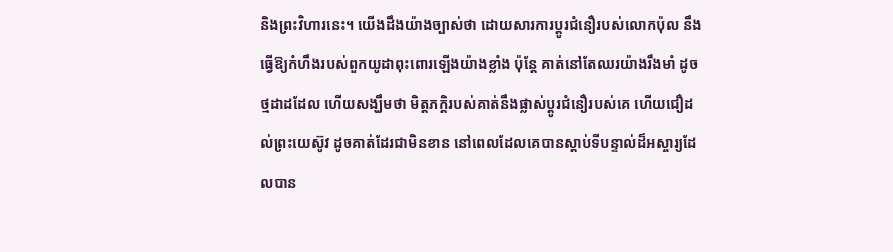និងព្រះវិហារនេះ។ យើងដឹងយ៉ាងច្បាស់ថា ដោយសារការប្តូរជំនឿរបស់លោកប៉ុល នឹងធ្វើឱ្យកំហឹងរបស់ពួកយូដាពុះពោរឡើងយ៉ាងខ្លាំង ប៉ុន្តែ គាត់នៅតែឈរយ៉ាងរឹងមាំ ដូចថ្មដាដដែល ហើយសង្ឃឹមថា មិត្តភក្តិរបស់គាត់នឹងផ្លាស់ប្តូរជំនឿរបស់គេ ហើយជឿដល់ព្រះយេស៊ូវ ដូចគាត់ដែរជាមិនខាន នៅពេលដែលគេបានស្តាប់ទីបន្ទាល់ដ៏អស្ចារ្យដែលបាន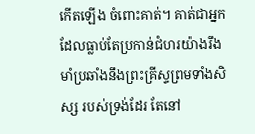កើតឡើង ចំពោះគាត់។ គាត់ជាអ្នក ដែលធ្លាប់តែប្រកាន់ជំហរយ៉ាងរឹងមាំប្រឆាំងនឹងព្រះគ្រីស្ទព្រមទាំងសិស្ស របស់ទ្រង់ដែរ តែនៅ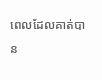ពេលដែលគាត់បាន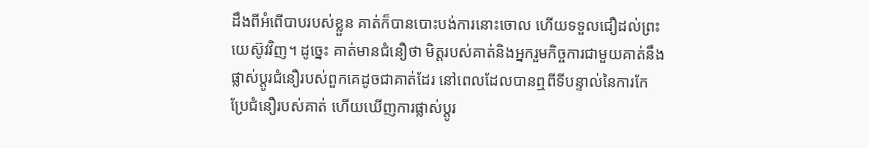ដឹងពីអំពើបាបរបស់ខ្លួន គាត់ក៏បានបោះបង់ការនោះចោល ហើយទទួលជឿដល់ព្រះយេស៊ូវវិញ។ ដូច្នេះ គាត់មានជំនឿថា មិត្តរបស់គាត់និងអ្នករួមកិច្ចការជាមួយគាត់នឹងផ្លាស់ប្តូរជំនឿរបស់ពួកគេដូចជាគាត់ដែរ នៅពេលដែលបានឮពីទីបន្ទាល់នៃការកែប្រែជំនឿរបស់គាត់ ហើយឃើញការផ្លាស់ប្តូរ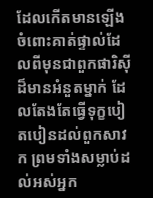ដែលកើតមានឡើងចំពោះគាត់ផ្ទាល់ដែលពីមុនជាពួកផារិស៊ីដ៏មានអំនួតម្នាក់ ដែលតែងតែធ្វើទុក្ខបៀតបៀនដល់ពួកសាវក ព្រមទាំងសម្លាប់ដល់អស់អ្នក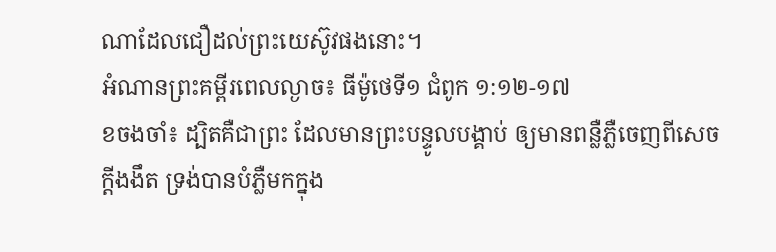ណាដែលជឿដល់ព្រះយេស៊ូវផងនោះ។
អំណានព្រះគម្ពីរពេលល្ងាច៖ ធីម៉ូថេទី១ ជំពូក ១:១២-១៧
ខចងចាំ៖ ដ្បិតគឺជាព្រះ ដែលមានព្រះបន្ទូលបង្គាប់ ឲ្យមានពន្លឺភ្លឺចេញពីសេចក្តីងងឹត ទ្រង់បានបំភ្លឺមកក្នុង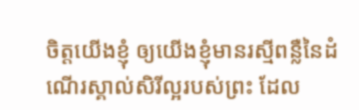ចិត្តយើងខ្ញុំ ឲ្យយើងខ្ញុំមានរស្មីពន្លឺនៃដំណើរស្គាល់សិរីល្អរបស់ព្រះ ដែល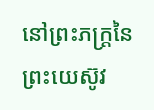នៅព្រះភក្ត្រនៃព្រះយេស៊ូវ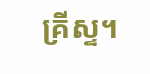គ្រីស្ទ។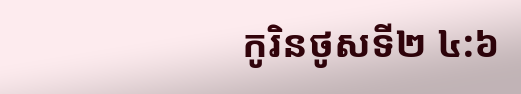កូរិនថូសទី២ ៤:៦